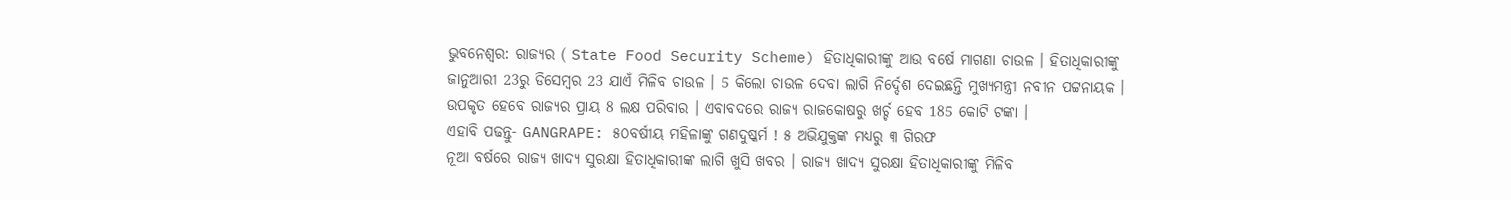ଭୁବନେଶ୍ବର: ରାଜ୍ୟର ( State Food Security Scheme) ହିତାଧିକାରୀଙ୍କୁ ଆଉ ବର୍ଷେ ମାଗଣା ଚାଉଳ । ହିତାଧିକାରୀଙ୍କୁ ଜାନୁଆରୀ 23ରୁ ଡିସେମ୍ବର 23 ଯାଏଁ ମିଳିବ ଚାଉଳ । 5 କିଲୋ ଚାଉଳ ଦେବା ଲାଗି ନିର୍ଦ୍ଦେଶ ଦେଇଛନ୍ତି ମୁଖ୍ୟମନ୍ତ୍ରୀ ନବୀନ ପଟ୍ଟନାୟକ । ଉପକୃତ ହେବେ ରାଜ୍ୟର ପ୍ରାୟ 8 ଲକ୍ଷ ପରିବାର । ଏବାବଦରେ ରାଜ୍ୟ ରାଜକୋଷରୁ ଖର୍ଚ୍ଚ ହେବ 185 କୋଟି ଟଙ୍କା ।
ଏହାବି ପଢନ୍ତୁ- GANGRAPE: ୫୦ବର୍ଷୀୟ ମହିଳାଙ୍କୁ ଗଣଦୁଷ୍କର୍ମ ! ୫ ଅଭିଯୁକ୍ତଙ୍କ ମଧ୍ୟରୁ ୩ ଗିରଫ
ନୂଆ ବର୍ଷରେ ରାଜ୍ୟ ଖାଦ୍ୟ ସୁରକ୍ଷା ହିତାଧିକାରୀଙ୍କ ଲାଗି ଖୁସି ଖବର । ରାଜ୍ୟ ଖାଦ୍ୟ ସୁରକ୍ଷା ହିତାଧିକାରୀଙ୍କୁ ମିଳିବ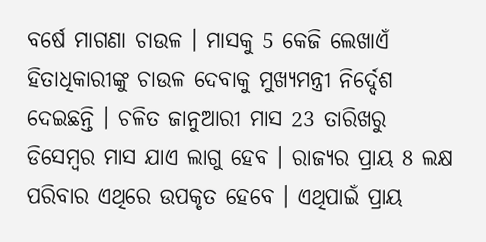ବର୍ଷେ ମାଗଣା ଚାଉଳ । ମାସକୁ 5 କେଜି ଲେଖାଏଁ ହିତାଧିକାରୀଙ୍କୁ ଚାଉଳ ଦେବାକୁ ମୁଖ୍ୟମନ୍ତ୍ରୀ ନିର୍ଦ୍ଦେଶ ଦେଇଛନ୍ତି । ଚଳିତ ଜାନୁଆରୀ ମାସ 23 ତାରିଖରୁ ଡିସେମ୍ବର ମାସ ଯାଏ ଲାଗୁ ହେବ । ରାଜ୍ୟର ପ୍ରାୟ 8 ଲକ୍ଷ ପରିବାର ଏଥିରେ ଉପକୃତ ହେବେ । ଏଥିପାଇଁ ପ୍ରାୟ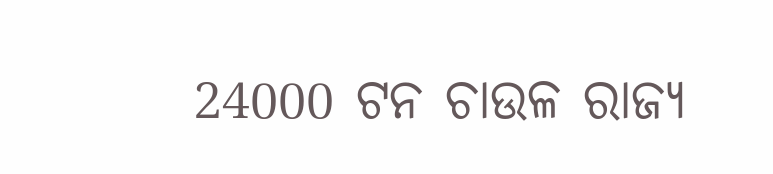24000 ଟନ ଚାଉଳ ରାଜ୍ୟ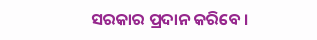ସରକାର ପ୍ରଦାନ କରିବେ ।